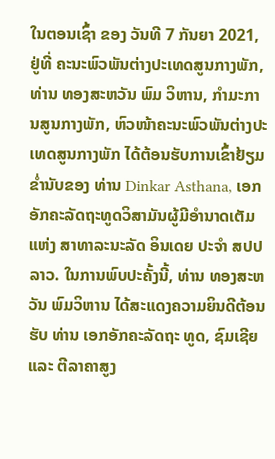ໃນຕອນເຊົ້າ ຂອງ ວັນທີ 7 ກັນຍາ 2021, ຢູ່ທີ່ ຄະນະພົວພັນຕ່າງປະເທດສູນກາງພັກ, ທ່ານ ທອງສະຫວັນ ພົມ ວິຫານ, ກໍາມະການສູນກາງພັກ, ຫົວໜ້າຄະນະພົວພັນຕ່າງປະເທດສູນກາງພັກ ໄດ້ຕ້ອນຮັບການເຂົ້າຢ້ຽມຂໍ່ານັບຂອງ ທ່ານ Dinkar Asthana, ເອກອັກຄະລັດຖະທູດວິສາມັນຜູ້ມີອໍານາດເຕັມ ແຫ່ງ ສາທາລະນະລັດ ອິນເດຍ ປະຈໍາ ສປປ ລາວ. ໃນການພົບປະຄັ້ງນີ້, ທ່ານ ທອງສະຫວັນ ພົມວິຫານ ໄດ້ສະແດງຄວາມຍິນດີຕ້ອນຮັບ ທ່ານ ເອກອັກຄະລັດຖະ ທູດ, ຊົມເຊີຍ ແລະ ຕີລາຄາສູງ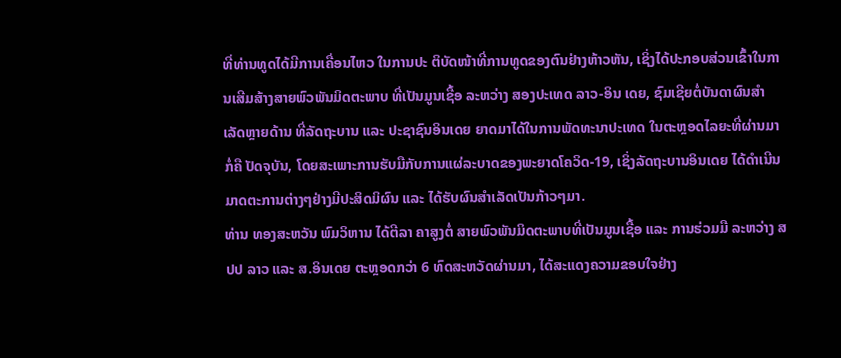ທີ່ທ່ານທູດໄດ້ມີການເຄື່ອນໄຫວ ໃນການປະ ຕິບັດໜ້າທີ່ການທູດຂອງຕົນຢ່າງຫ້າວຫັນ, ເຊິ່ງໄດ້ປະກອບສ່ວນເຂົ້າໃນການເສີມສ້າງສາຍພົວພັນມິດຕະພາບ ທີ່ເປັນມູນເຊື້ອ ລະຫວ່າງ ສອງປະເທດ ລາວ-ອິນ ເດຍ, ຊົມເຊີຍຕໍ່ບັນດາຜົນສໍາເລັດຫຼາຍດ້ານ ທີ່ລັດຖະບານ ແລະ ປະຊາຊົນອິນເດຍ ຍາດມາໄດ້ໃນການພັດທະນາປະເທດ ໃນຕະຫຼອດໄລຍະທີ່ຜ່ານມາ ກໍ່ຄື ປັດຈຸບັນ, ໂດຍສະເພາະການຮັບມືກັບການແຜ່ລະບາດຂອງພະຍາດໂຄວິດ-19, ເຊິ່ງລັດຖະບານອິນເດຍ ໄດ້ດໍາເນີນມາດຕະການຕ່າງໆຢ່າງມີປະສິດມິຜົນ ແລະ ໄດ້ຮັບຜົນສໍາເລັດເປັນກ້າວໆມາ.
ທ່ານ ທອງສະຫວັນ ພົມວິຫານ ໄດ້ຕີລາ ຄາສູງຕໍ່ ສາຍພົວພັນມິດຕະພາບທີ່ເປັນມູນເຊື້ອ ແລະ ການຮ່ວມມື ລະຫວ່າງ ສປປ ລາວ ແລະ ສ.ອິນເດຍ ຕະຫຼອດກວ່າ 6 ທົດສະຫວັດຜ່ານມາ, ໄດ້ສະແດງຄວາມຂອບໃຈຢ່າງ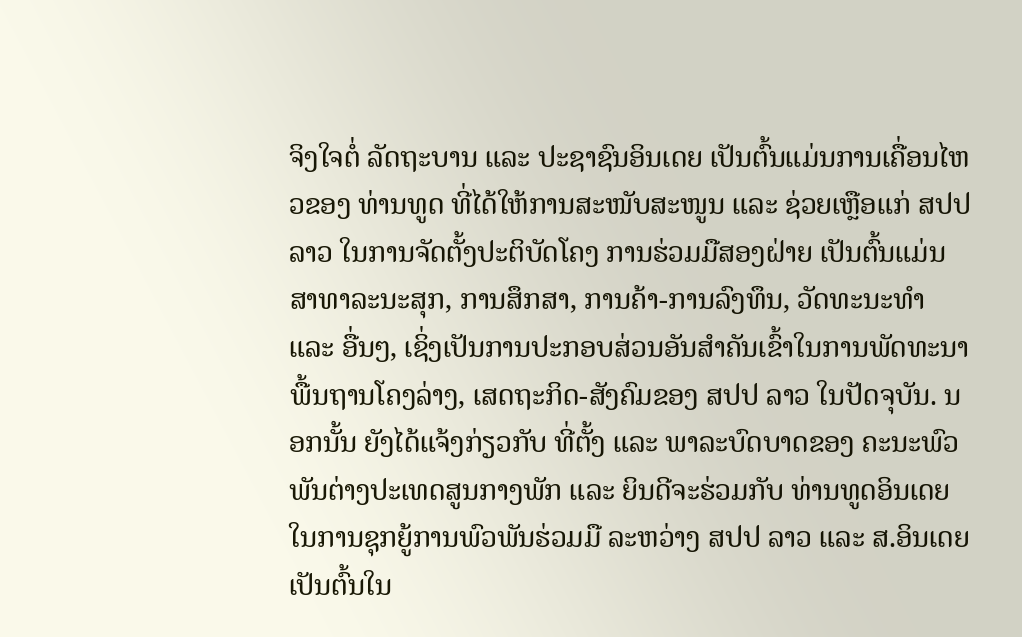ຈິງໃຈຕໍ່ ລັດຖະບານ ແລະ ປະຊາຊົນອິນເດຍ ເປັນຕົ້ນແມ່ນການເຄື່ອນໄຫວຂອງ ທ່ານທູດ ທີ່ໄດ້ໃຫ້ການສະໜັບສະໜູນ ແລະ ຊ່ວຍເຫຼືອແກ່ ສປປ ລາວ ໃນການຈັດຕັ້ງປະຕິບັດໂຄງ ການຮ່ວມມືສອງຝ່າຍ ເປັນຕົ້ນແມ່ນ ສາທາລະນະສຸກ, ການສຶກສາ, ການຄ້າ-ການລົງທຶນ, ວັດທະນະທໍາ ແລະ ອື່ນໆ, ເຊິ່ງເປັນການປະກອບສ່ວນອັນສໍາຄັນເຂົ້າໃນການພັດທະນາພື້ນຖານໂຄງລ່າງ, ເສດຖະກິດ-ສັງຄົມຂອງ ສປປ ລາວ ໃນປັດຈຸບັນ. ນອກນັ້ນ ຍັງໄດ້ແຈ້ງກ່ຽວກັບ ທີ່ຕັ້ງ ແລະ ພາລະບົດບາດຂອງ ຄະນະພົວພັນຕ່າງປະເທດສູນກາງພັກ ແລະ ຍິນດີຈະຮ່ວມກັບ ທ່ານທູດອິນເດຍ ໃນການຊຸກຍູ້ການພົວພັນຮ່ວມມື ລະຫວ່າງ ສປປ ລາວ ແລະ ສ.ອິນເດຍ ເປັນຕົ້ນໃນ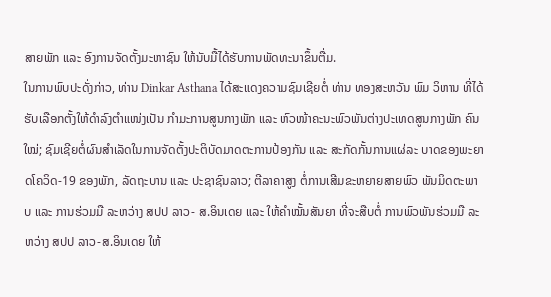ສາຍພັກ ແລະ ອົງການຈັດຕັ້ງມະຫາຊົນ ໃຫ້ນັບມື້ໄດ້ຮັບການພັດທະນາຂຶ້ນຕື່ມ.
ໃນການພົບປະດັ່ງກ່າວ, ທ່ານ Dinkar Asthana ໄດ້ສະແດງຄວາມຊົມເຊີຍຕໍ່ ທ່ານ ທອງສະຫວັນ ພົມ ວິຫານ ທີ່ໄດ້ຮັບເລືອກຕັ້ງໃຫ້ດໍາລົງຕໍາແໜ່ງເປັນ ກໍາມະການສູນກາງພັກ ແລະ ຫົວໜ້າຄະນະພົວພັນຕ່າງປະເທດສູນກາງພັກ ຄົນໃໝ່; ຊົມເຊີຍຕໍ່ຜົນສໍາເລັດໃນການຈັດຕັ້ງປະຕິບັດມາດຕະການປ້ອງກັນ ແລະ ສະກັດກັ້ນການແຜ່ລະ ບາດຂອງພະຍາດໂຄວິດ-19 ຂອງພັກ, ລັດຖະບານ ແລະ ປະຊາຊົນລາວ; ຕີລາຄາສູງ ຕໍ່ການເສີມຂະຫຍາຍສາຍພົວ ພັນມິດຕະພາບ ແລະ ການຮ່ວມມື ລະຫວ່າງ ສປປ ລາວ- ສ.ອິນເດຍ ແລະ ໃຫ້ຄໍາໝັ້ນສັນຍາ ທີ່ຈະສືບຕໍ່ ການພົວພັນຮ່ວມມື ລະຫວ່າງ ສປປ ລາວ-ສ.ອິນເດຍ ໃຫ້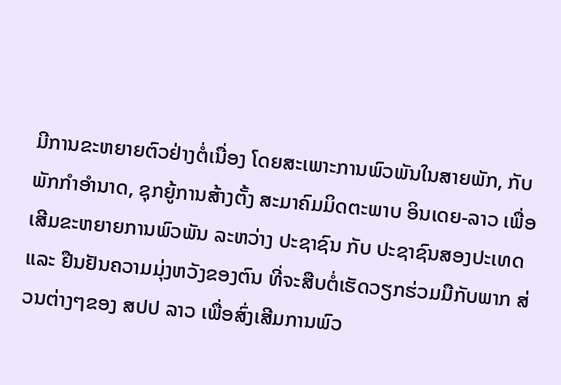ມີການຂະຫຍາຍຕົວຢ່າງຕໍ່ເນື່ອງ ໂດຍສະເພາະການພົວພັນໃນສາຍພັກ, ກັບ ພັກກໍາອໍານາດ, ຊຸກຍູ້ການສ້າງຕັ້ງ ສະມາຄົມມິດຕະພາບ ອິນເດຍ-ລາວ ເພື່ອເສີມຂະຫຍາຍການພົວພັນ ລະຫວ່າງ ປະຊາຊົນ ກັບ ປະຊາຊົນສອງປະເທດ ແລະ ຢືນຢັນຄວາມມຸ່ງຫວັງຂອງຕົນ ທີ່ຈະສືບຕໍ່ເຮັດວຽກຮ່ວມມືກັບພາກ ສ່ວນຕ່າງໆຂອງ ສປປ ລາວ ເພື່ອສົ່ງເສີມການພົວ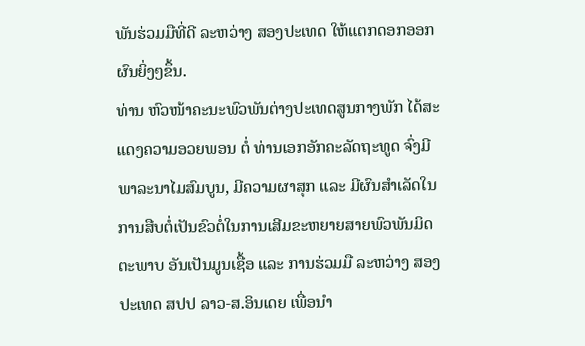ພັນຮ່ວມມືທີ່ດີ ລະຫວ່າງ ສອງປະເທດ ໃຫ້ແຕກດອກອອກຜົນຍິ່ງໆຂຶ້ນ.
ທ່ານ ຫົວໜ້າຄະນະພົວພັນຕ່າງປະເທດສູນກາງພັກ ໄດ້ສະແດງຄວາມອວຍພອນ ຕໍ່ ທ່ານເອກອັກຄະລັດຖະທູດ ຈົ່ງມີພາລະນາໄມສົມບູນ, ມີຄວາມຜາສຸກ ແລະ ມີຜົນສຳເລັດໃນການສືບຕໍ່ເປັນຂົວຕໍ່ໃນການເສີມຂະຫຍາຍສາຍພົວພັນມິດຕະພາບ ອັນເປັນມູນເຊື້ອ ແລະ ການຮ່ວມມື ລະຫວ່າງ ສອງປະເທດ ສປປ ລາວ-ສ.ອິນເດຍ ເພື່ອນໍາ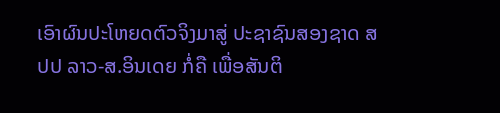ເອົາຜົນປະໂຫຍດຕົວຈິງມາສູ່ ປະຊາຊົນສອງຊາດ ສປປ ລາວ-ສ.ອິນເດຍ ກໍ່ຄື ເພື່ອສັນຕິ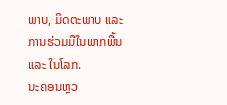ພາບ, ມິດຕະພາບ ແລະ ການຮ່ວມມືໃນພາກພື້ນ ແລະ ໃນໂລກ.
ນະຄອນຫຼວ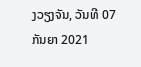ງວຽງຈັນ, ວັນທີ 07 ກັນຍາ 2021